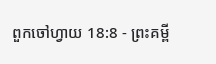ពួកចៅហ្វាយ 18:8 - ព្រះគម្ពី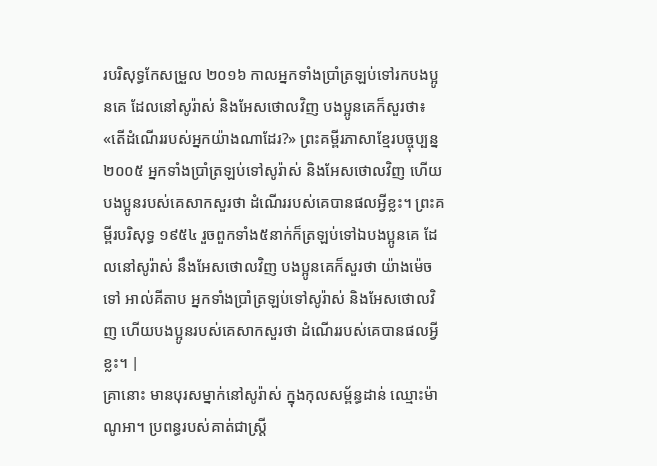របរិសុទ្ធកែសម្រួល ២០១៦ កាលអ្នកទាំងប្រាំត្រឡប់ទៅរកបងប្អូនគេ ដែលនៅសូរ៉ាស់ និងអែសថោលវិញ បងប្អូនគេក៏សួរថា៖ «តើដំណើររបស់អ្នកយ៉ាងណាដែរ?» ព្រះគម្ពីរភាសាខ្មែរបច្ចុប្បន្ន ២០០៥ អ្នកទាំងប្រាំត្រឡប់ទៅសូរ៉ាស់ និងអែសថោលវិញ ហើយបងប្អូនរបស់គេសាកសួរថា ដំណើររបស់គេបានផលអ្វីខ្លះ។ ព្រះគម្ពីរបរិសុទ្ធ ១៩៥៤ រួចពួកទាំង៥នាក់ក៏ត្រឡប់ទៅឯបងប្អូនគេ ដែលនៅសូរ៉ាស់ នឹងអែសថោលវិញ បងប្អូនគេក៏សួរថា យ៉ាងម៉េចទៅ អាល់គីតាប អ្នកទាំងប្រាំត្រឡប់ទៅសូរ៉ាស់ និងអែសថោលវិញ ហើយបងប្អូនរបស់គេសាកសួរថា ដំណើររបស់គេបានផលអ្វីខ្លះ។ |
គ្រានោះ មានបុរសម្នាក់នៅសូរ៉ាស់ ក្នុងកុលសម្ព័ន្ធដាន់ ឈ្មោះម៉ាណូអា។ ប្រពន្ធរបស់គាត់ជាស្ត្រី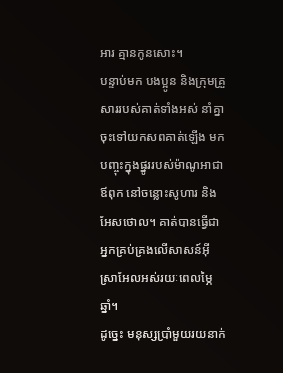អារ គ្មានកូនសោះ។
បន្ទាប់មក បងប្អូន និងក្រុមគ្រួសាររបស់គាត់ទាំងអស់ នាំគ្នាចុះទៅយកសពគាត់ឡើង មកបញ្ចុះក្នុងផ្នូររបស់ម៉ាណូអាជាឪពុក នៅចន្លោះសូហារ និងអែសថោល។ គាត់បានធ្វើជាអ្នកគ្រប់គ្រងលើសាសន៍អ៊ីស្រាអែលអស់រយៈពេលម្ភៃឆ្នាំ។
ដូច្នេះ មនុស្សប្រាំមួយរយនាក់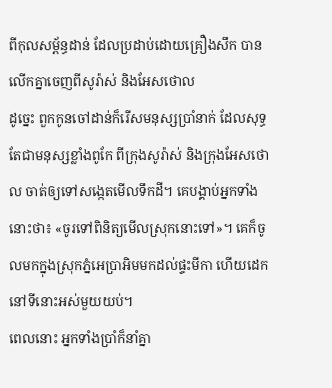ពីកុលសម្ព័ន្ធដាន់ ដែលប្រដាប់ដោយគ្រឿងសឹក បានលើកគ្នាចេញពីសូរ៉ាស់ និងអែសថោល
ដូច្នេះ ពួកកូនចៅដាន់ក៏រើសមនុស្សប្រាំនាក់ ដែលសុទ្ធតែជាមនុស្សខ្លាំងពូកែ ពីក្រុងសូរ៉ាស់ និងក្រុងអែសថោល ចាត់ឲ្យទៅសង្កេតមើលទឹកដី។ គេបង្គាប់អ្នកទាំងនោះថា៖ «ចូរទៅពិនិត្យមើលស្រុកនោះទៅ»។ គេក៏ចូលមកក្នុងស្រុកភ្នំអេប្រាអិមមកដល់ផ្ទះមីកា ហើយដេកនៅទីនោះអស់មួយយប់។
ពេលនោះ អ្នកទាំងប្រាំក៏នាំគ្នា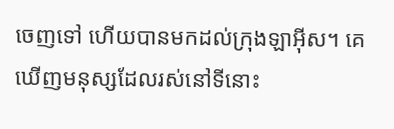ចេញទៅ ហើយបានមកដល់ក្រុងឡាអ៊ីស។ គេឃើញមនុស្សដែលរស់នៅទីនោះ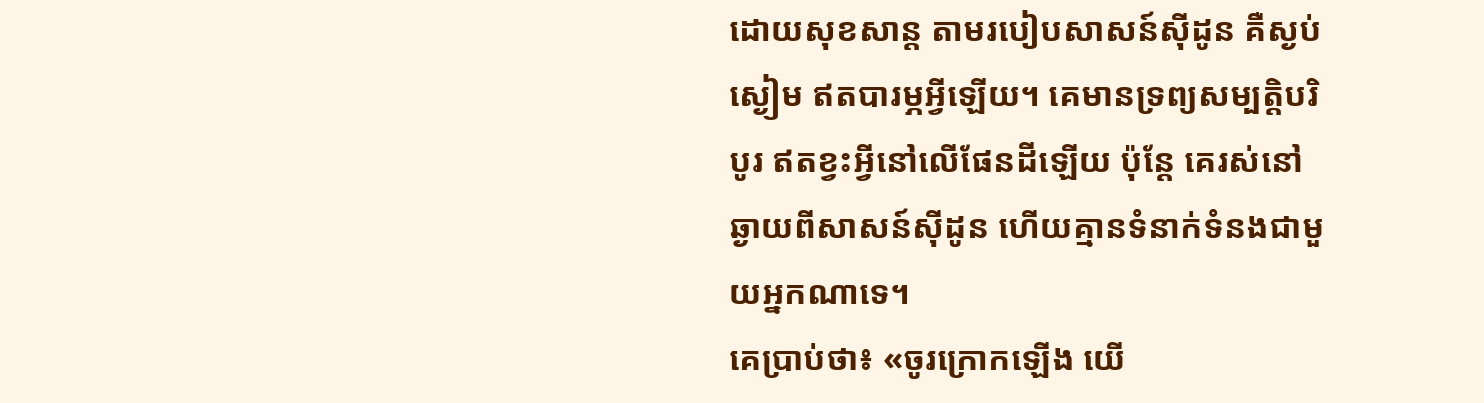ដោយសុខសាន្ត តាមរបៀបសាសន៍ស៊ីដូន គឺស្ងប់ស្ងៀម ឥតបារម្ភអ្វីឡើយ។ គេមានទ្រព្យសម្បត្តិបរិបូរ ឥតខ្វះអ្វីនៅលើផែនដីឡើយ ប៉ុន្ដែ គេរស់នៅឆ្ងាយពីសាសន៍ស៊ីដូន ហើយគ្មានទំនាក់ទំនងជាមួយអ្នកណាទេ។
គេប្រាប់ថា៖ «ចូរក្រោកឡើង យើ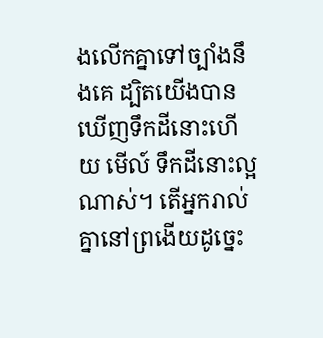ងលើកគ្នាទៅច្បាំងនឹងគេ ដ្បិតយើងបានឃើញទឹកដីនោះហើយ មើល៍ ទឹកដីនោះល្អណាស់។ តើអ្នករាល់គ្នានៅព្រងើយដូច្នេះ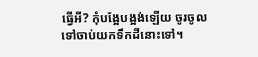ធ្វើអី? កុំបង្អែបង្អង់ឡើយ ចូរចូលទៅចាប់យកទឹកដីនោះទៅ។